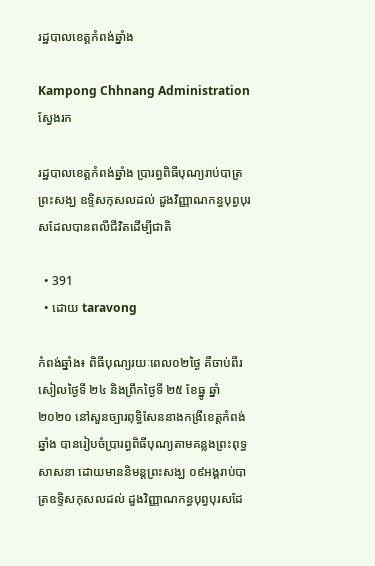រដ្ឋបាលខេត្តកំពង់ឆ្នាំង

Kampong Chhnang Administration
ស្វែងរក

រដ្ឋបាលខេត្តកំពង់ឆ្នាំង ប្រារព្ធពិធីបុណ្យរាប់បាត្រព្រះសង្ឃ ឧទ្ទិសកុសលដល់ ដួងវិញ្ញាណកន្ធបុព្វបុរសដែលបានពលីជីវិតដើម្បីជាតិ

  • 391
  • ដោយ taravong

កំពង់ឆ្នាំង៖ ពិធីបុណ្យរយៈពេល០២ថ្ងៃ គឺចាប់ពីរសៀលថ្ងៃទី ២៤ និងព្រឹកថ្ងៃទី ២៥ ខែធ្នូ ឆ្នាំ ២០២០ នៅសួនច្បារពុទ្ធិសែននាងកង្រីខេត្តកំពង់ឆ្នាំង បានរៀបចំប្រារព្ធពិធីបុណ្យតាមគន្លងព្រះពុទ្ធសាសនា ដោយមាននិមន្តព្រះសង្ឃ ០៩អង្គរាប់បាត្រឧទ្ទិសកុសលដល់ ដួងវិញ្ញាណកន្ធបុព្វបុរសដែ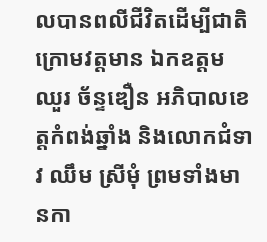លបានពលីជីវិតដើម្បីជាតិ ក្រោមវត្តមាន ឯកឧត្ដម ឈួរ ច័ន្ទឌឿន អភិបាលខេត្តកំពង់ឆ្នាំង និងលោកជំទាវ ឈឹម ស្រីមុំ ព្រមទាំងមានកា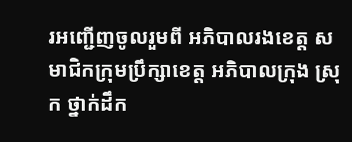រអញ្ជើញចូលរួមពី អភិបាលរងខេត្ត សមាជិកក្រុមប្រឹក្សាខេត្ត អភិបាលក្រុង ស្រុក ថ្នាក់ដឹក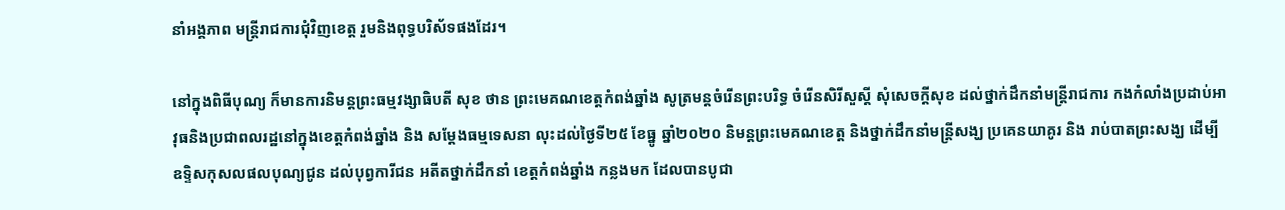នាំអង្គភាព មន្ត្រីរាជការជុំវិញខេត្ត រួមនិងពុទ្ធបរិស័ទផងដែរ។

នៅក្នុងពិធីបុណ្យ ក៏មានការនិមន្តព្រះធម្មវង្សាធិបតី សុខ ថាន ព្រះមេគណខេត្តកំពង់ឆ្នាំង សូត្រមន្តចំរើនព្រះបរិទ្ធ ចំរើនសិរីសួស្តី សុំសេចក្តីសុខ ដល់ថ្នាក់ដឹកនាំមន្រ្តីរាជការ កងកំលាំងប្រដាប់អាវុធនិងប្រជាពលរដ្ឋនៅក្នុងខេត្តកំពង់ឆ្នាំង និង សម្តែងធម្មទេសនា លុះដល់ថ្ងៃទី២៥ ខែធ្នូ ឆ្នាំ២០២០ និមន្តព្រះមេគណខេត្ត និងថ្នាក់ដឹកនាំមន្រ្តីសង្ឃ ប្រគេនយាគូរ និង រាប់បាតព្រះសង្ឃ ដើម្បីឧទ្ទិសកុសលផលបុណ្យជូន ដល់បុព្វការីជន អតីតថ្នាក់ដឹកនាំ ខេត្តកំពង់ឆ្នាំង កន្លងមក ដែលបានបូជា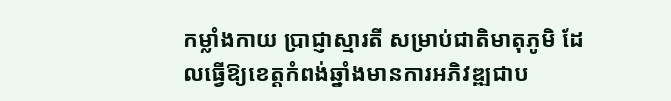កម្លាំងកាយ ប្រាជ្ញាស្មារតី សម្រាប់ជាតិមាតុភូមិ ដែលធ្វើឱ្យខេត្តកំពង់ឆ្នាំងមានការអភិវឌ្ឍជាប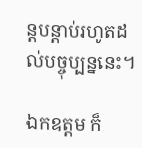ន្តបន្តាប់រហូតដល់បច្ចុប្បន្ននេះ។

ឯកឧត្តម ក៏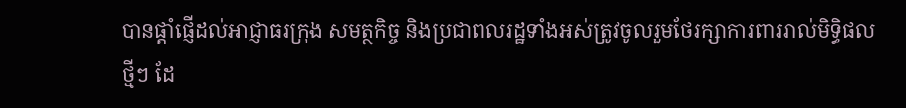បានផ្តាំផ្ញើដល់អាជ្ញាធរក្រុង សមត្ថកិច្ច និងប្រជាពលរដ្ឋទាំងអស់ត្រូវចូលរួមថែរក្សាការពាររាល់មិទ្ធិផលថ្មីៗ ដែ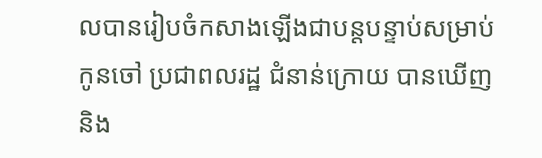លបានរៀបចំកសាងឡើងជាបន្តបន្ទាប់សម្រាប់កូនចៅ ប្រជាពលរដ្ឋ ជំនាន់ក្រោយ បានឃើញនិង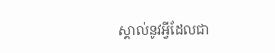ស្គាល់នូវអ្វីដែលជា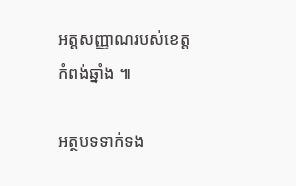អត្តសញ្ញាណរបស់ខេត្តកំពង់ឆ្នាំង ៕

អត្ថបទទាក់ទង